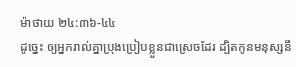ម៉ាថាយ ២៤:៣៦-៤៤
ដូច្នេះ ឲ្យអ្នករាល់គ្នាប្រុងប្រៀបខ្លួនជាស្រេចដែរ ដ្បិតកូនមនុស្សនឹ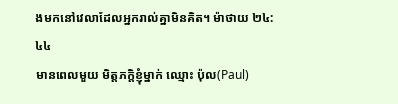ងមកនៅវេលាដែលអ្នករាល់គ្នាមិនគិត។ ម៉ាថាយ ២៤:៤៤
មានពេលមួយ មិត្តភក្តិខ្ញុំម្នាក់ ឈ្មោះ ប៉ុល(Paul)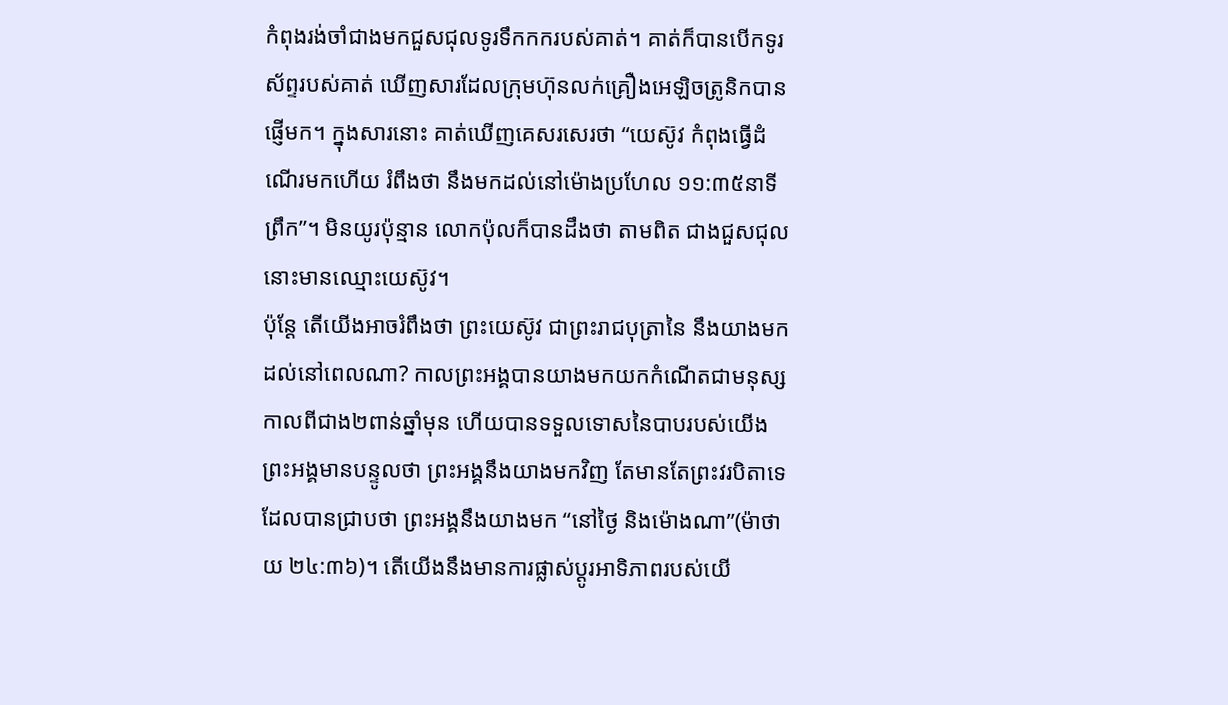កំពុងរង់ចាំជាងមកជួសជុលទូរទឹកកករបស់គាត់។ គាត់ក៏បានបើកទូរស័ព្ទរបស់គាត់ ឃើញសារដែលក្រុមហ៊ុនលក់គ្រឿងអេឡិចត្រូនិកបានផ្ញើមក។ ក្នុងសារនោះ គាត់ឃើញគេសរសេរថា “យេស៊ូវ កំពុងធ្វើដំណើរមកហើយ រំពឹងថា នឹងមកដល់នៅម៉ោងប្រហែល ១១:៣៥នាទីព្រឹក”។ មិនយូរប៉ុន្មាន លោកប៉ុលក៏បានដឹងថា តាមពិត ជាងជួសជុលនោះមានឈ្មោះយេស៊ូវ។
ប៉ុន្តែ តើយើងអាចរំពឹងថា ព្រះយេស៊ូវ ជាព្រះរាជបុត្រានៃ នឹងយាងមកដល់នៅពេលណា? កាលព្រះអង្គបានយាងមកយកកំណើតជាមនុស្ស កាលពីជាង២ពាន់ឆ្នាំមុន ហើយបានទទួលទោសនៃបាបរបស់យើង ព្រះអង្គមានបន្ទូលថា ព្រះអង្គនឹងយាងមកវិញ តែមានតែព្រះវរបិតាទេ ដែលបានជ្រាបថា ព្រះអង្គនឹងយាងមក “នៅថ្ងៃ និងម៉ោងណា”(ម៉ាថាយ ២៤:៣៦)។ តើយើងនឹងមានការផ្លាស់ប្តូរអាទិភាពរបស់យើ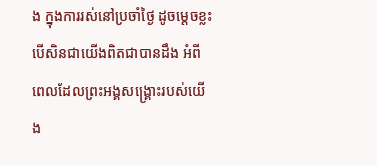ង ក្នុងការរស់នៅប្រចាំថ្ងៃ ដូចម្តេចខ្លះ បើសិនជាយើងពិតជាបានដឹង អំពីពេលដែលព្រះអង្គសង្រ្គោះរបស់យើង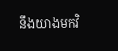នឹងយាងមកវិ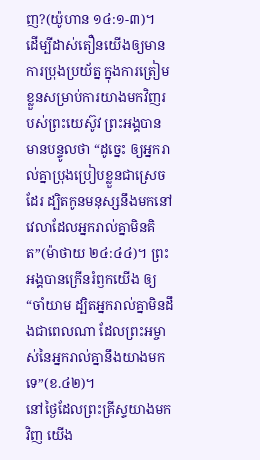ញ?(យ៉ូហាន ១៤:១-៣)។
ដើម្បីដាស់តឿនយើងឲ្យមានការប្រុងប្រយ័ត្ន ក្នុងការត្រៀមខ្លួនសម្រាប់ការយាងមកវិញរបស់ព្រះយេស៊ូវ ព្រះអង្គបានមានបន្ទូលថា “ដូច្នេះ ឲ្យអ្នករាល់គ្នាប្រុងប្រៀបខ្លួនជាស្រេចដែរ ដ្បិតកូនមនុស្សនឹងមកនៅវេលាដែលអ្នករាល់គ្នាមិនគិត”(ម៉ាថាយ ២៤:៤៤)។ ព្រះអង្គបានក្រើនរំឭកយើង ឲ្យ “ចាំយាម ដ្បិតអ្នករាល់គ្នាមិនដឹងជាពេលណា ដែលព្រះអម្ចាស់នៃអ្នករាល់គ្នានឹងយាងមកទេ”(ខ.៤២)។
នៅថ្ងៃដែលព្រះគ្រីស្ទយាងមកវិញ យើង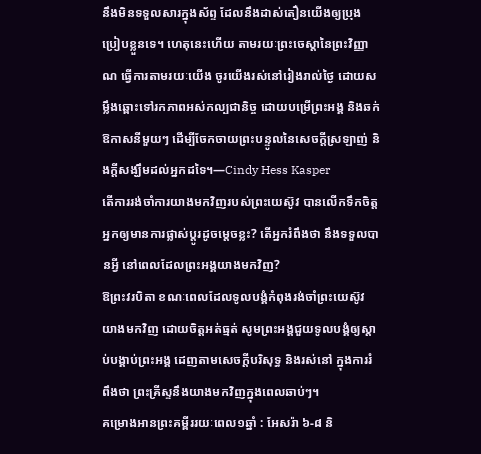នឹងមិនទទួលសារក្នុងស័ព្ទ ដែលនឹងដាស់តឿនយើងឲ្យប្រុងប្រៀបខ្លួនទេ។ ហេតុនេះហើយ តាមរយៈព្រះចេស្តានៃព្រះវិញ្ញាណ ធ្វើការតាមរយៈយើង ចូរយើងរស់នៅរៀងរាល់ថ្ងៃ ដោយសម្លឹងឆ្ពោះទៅរកភាពអស់កល្បជានិច្ច ដោយបម្រើព្រះអង្គ និងឆក់ឱកាសនីមួយៗ ដើម្បីចែកចាយព្រះបន្ទូលនៃសេចក្តីស្រឡាញ់ និងក្តីសង្ឃឹមដល់អ្នកដទៃ។—Cindy Hess Kasper
តើការរង់ចាំការយាងមកវិញរបស់ព្រះយេស៊ូវ បានលើកទឹកចិត្តអ្នកឲ្យមានការផ្លាស់ប្តូរដូចម្តេចខ្លះ? តើអ្នករំពឹងថា នឹងទទួលបានអ្វី នៅពេលដែលព្រះអង្គយាងមកវិញ?
ឱព្រះវរបិតា ខណៈពេលដែលទូលបង្គំកំពុងរង់ចាំព្រះយេស៊ូវយាងមកវិញ ដោយចិត្តអត់ធ្មត់ សូមព្រះអង្គជួយទូលបង្គំឲ្យស្តាប់បង្គាប់ព្រះអង្គ ដេញតាមសេចក្តីបរិសុទ្ធ និងរស់នៅ ក្នុងការរំពឹងថា ព្រះគ្រីស្ទនឹងយាងមកវិញក្នុងពេលឆាប់ៗ។
គម្រោងអានព្រះគម្ពីររយៈពេល១ឆ្នាំ : អែសរ៉ា ៦-៨ និ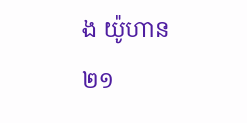ង យ៉ូហាន ២១